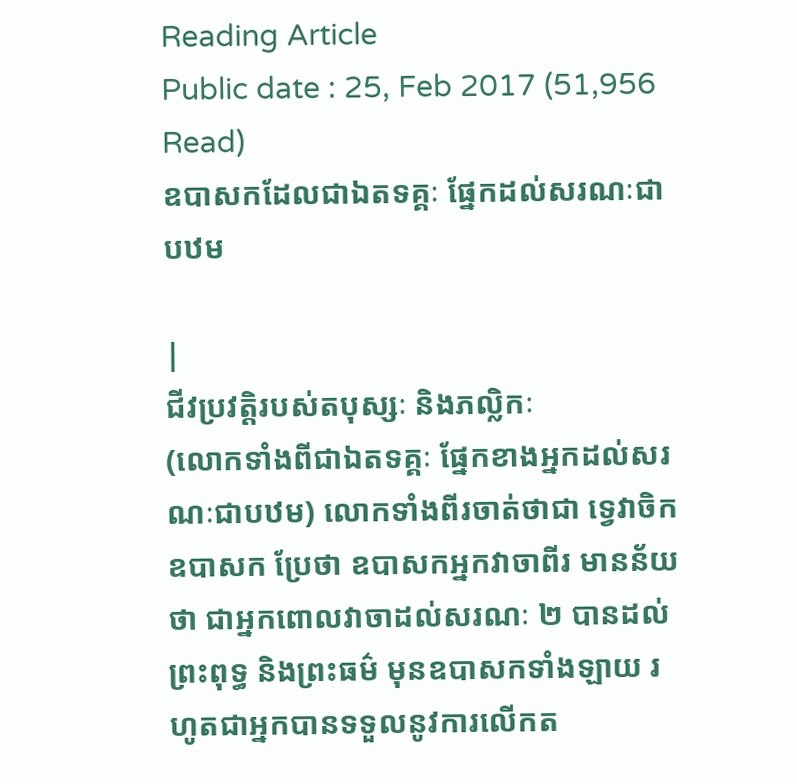Reading Article
Public date : 25, Feb 2017 (51,956 Read)
ឧបាសកដែលជាឯតទគ្គៈ ផ្នែកដល់សរណៈជាបឋម

|
ជីវប្រវតិ្តរបស់តបុស្សៈ និងភល្លិកៈ
(លោកទាំងពីជាឯតទគ្គៈ ផ្នែកខាងអ្នកដល់សរណៈជាបឋម) លោកទាំងពីរចាត់ថាជា ទ្វេវាចិកឧបាសក ប្រែថា ឧបាសកអ្នកវាចាពីរ មានន័យថា ជាអ្នកពោលវាចាដល់សរណៈ ២ បានដល់ ព្រះពុទ្ធ និងព្រះធម៌ មុនឧបាសកទាំងឡាយ រហូតជាអ្នកបានទទួលនូវការលើកត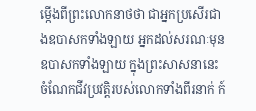ម្កើងពីព្រះលោកនាថថា ជាអ្នកប្រសើរជាងឧបាសកទាំងឡាយ អ្នកដល់សរណៈមុនឧបាសកទាំងឡាយ ក្នុងព្រះសាសនានេះ ចំណែកជីវប្រវត្តិរបស់លោកទាំងពីរនាក់ ក៍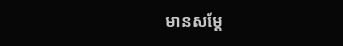មានសម្តែ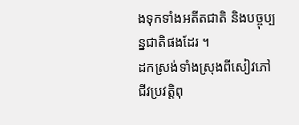ងទុកទាំងអតីតជាតិ និងបច្ចុប្បន្នជាតិផងដែរ ។
ដកស្រង់ទាំងស្រុងពីសៀវភៅ ជីវប្រវត្តិពុ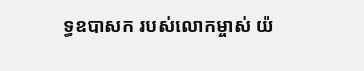ទ្ធឧបាសក របស់លោកម្ចាស់ យ៉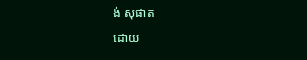ង់ សុផាត
ដោយ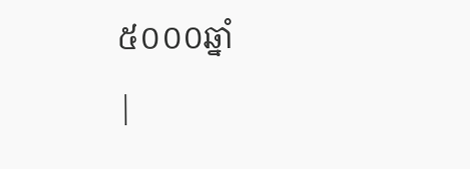៥០០០ឆ្នាំ
|